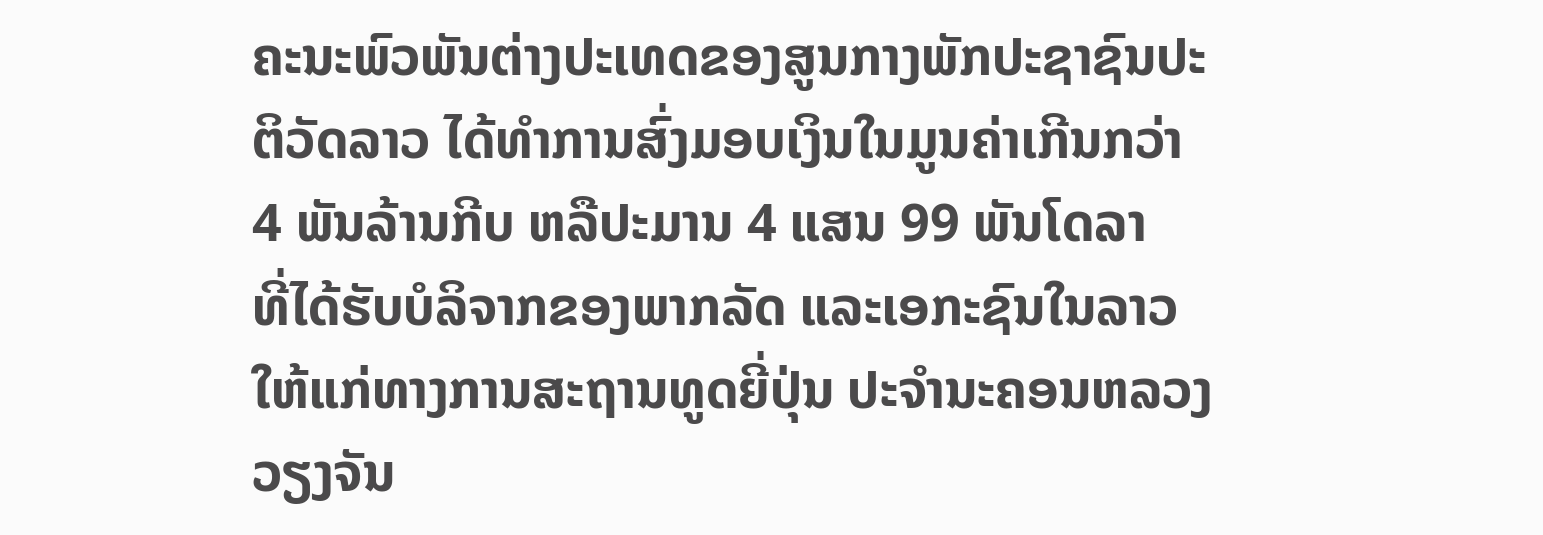ຄະນະພົວພັນຕ່າງປະເທດຂອງສູນກາງພັກປະຊາຊົນປະ
ຕິວັດລາວ ໄດ້ທຳການສົ່ງມອບເງິນໃນມູນຄ່າເກີນກວ່າ
4 ພັນລ້ານກີບ ຫລືປະມານ 4 ແສນ 99 ພັນໂດລາ
ທີ່ໄດ້ຮັບບໍລິຈາກຂອງພາກລັດ ແລະເອກະຊົນໃນລາວ
ໃຫ້ແກ່ທາງການສະຖານທູດຍີ່ປຸ່ນ ປະຈໍານະຄອນຫລວງ
ວຽງຈັນ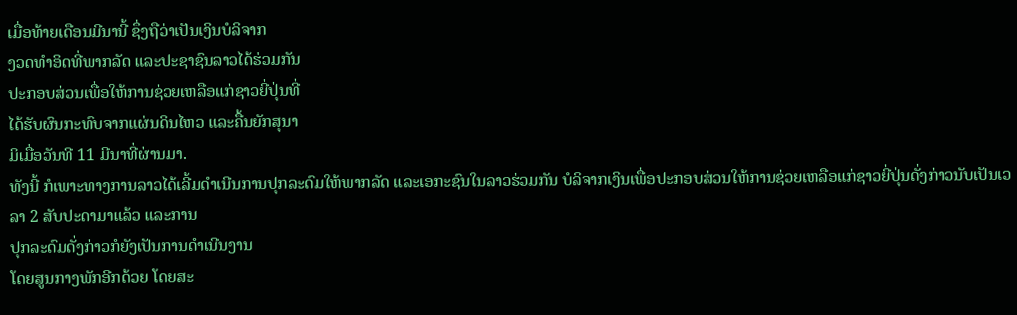ເມື່ອທ້າຍເດືອນມີນານີ້ ຊຶ່ງຖືວ່າເປັນເງິນບໍລິຈາກ
ງວດທໍາອິດທີ່ພາກລັດ ແລະປະຊາຊົນລາວໄດ້ຮ່ວມກັນ
ປະກອບສ່ວນເພື່ອໃຫ້ການຊ່ວຍເຫລືອແກ່ຊາວຍີ່ປຸ່ນທີ່
ໄດ້ຮັບຜົນກະທົບຈາກແຜ່ນດິນໄຫວ ແລະຄື້ນຍັກສຸນາ
ມິເມື່ອວັນທີ 11 ມີນາທີ່ຜ່ານມາ.
ທັງນີ້ ກໍເພາະທາງການລາວໄດ້ເລີ້ມດໍາເນີນການປຸກລະດົມໃຫ້ພາກລັດ ແລະເອກະຊົນໃນລາວຮ່ວມກັນ ບໍລິຈາກເງິນເພື່ອປະກອບສ່ວນໃຫ້ການຊ່ວຍເຫລືອແກ່ຊາວຍີ່ປຸ່ນດັ່ງກ່າວນັບເປັນເວລາ 2 ສັບປະດາມາແລ້ວ ແລະການ
ປຸກລະດົມດັ່ງກ່າວກໍຍັງເປັນການດໍາເນີນງານ
ໂດຍສູນກາງພັກອີກດ້ວຍ ໂດຍສະ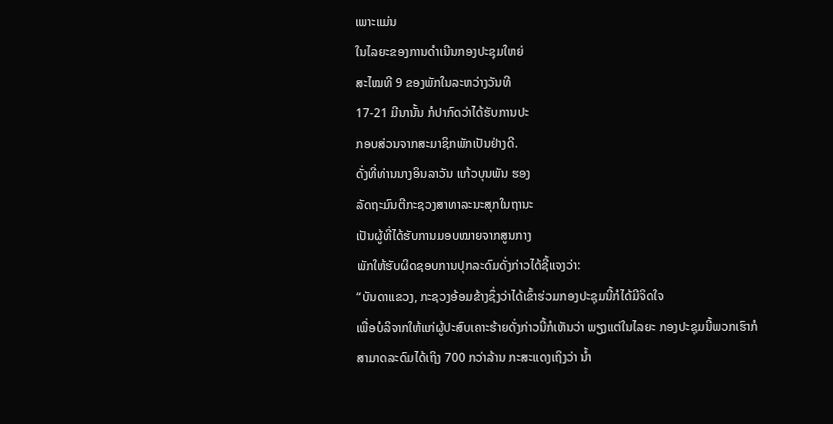ເພາະແມ່ນ
ໃນໄລຍະຂອງການດໍາເນີນກອງປະຊຸມໃຫຍ່
ສະໄໝທີ 9 ຂອງພັກໃນລະຫວ່າງວັນທີ
17-21 ມີນານັ້ນ ກໍປາກົດວ່າໄດ້ຮັບການປະ
ກອບສ່ວນຈາກສະມາຊິກພັກເປັນຢ່າງດີ.
ດັ່ງທີ່ທ່ານນາງອິນລາວັນ ແກ້ວບຸນພັນ ຮອງ
ລັດຖະມົນຕີກະຊວງສາທາລະນະສຸກໃນຖານະ
ເປັນຜູ້ທີ່ໄດ້ຮັບການມອບໝາຍຈາກສູນກາງ
ພັກໃຫ້ຮັບຜິດຊອບການປຸກລະດົມດັ່ງກ່າວໄດ້ຊີ້ແຈງວ່າ:
“ບັນດາແຂວງ, ກະຊວງອ້ອມຂ້າງຊຶ່ງວ່າໄດ້ເຂົ້າຮ່ວມກອງປະຊຸມນີ້ກໍໄດ້ມີຈິດໃຈ
ເພື່ອບໍລິຈາກໃຫ້ແກ່ຜູ້ປະສົບເຄາະຮ້າຍດັ່ງກ່າວນີ້ກໍເຫັນວ່າ ພຽງແຕ່ໃນໄລຍະ ກອງປະຊຸມນີ້ພວກເຮົາກໍສາມາດລະດົມໄດ້ເຖິງ 700 ກວ່າລ້ານ ກະສະແດງເຖິງວ່າ ນ້ຳ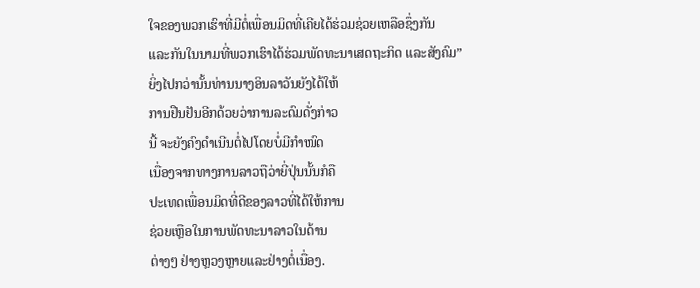ໃຈຂອງພວກເຮົາທີ່ມີຕໍ່ເພື່ອນມິດທີ່ເຄີຍໄດ້ຮ່ວມຊ່ວຍເຫລືອຊຶ່ງກັນ
ແລະກັນໃນນາມທີ່ພວກເຮົາໄດ້ຮ່ວມພັດທະນາເສດຖະກິດ ແລະສັງຄົມ”
ຍິ່ງໄປກວ່ານັ້ນທ່ານນາງອິນລາວັນຍັງໄດ້ໃຫ້
ການຢືນຢັນອີກດ້ວຍວ່າການລະດົມດັ່ງກ່າວ
ນີ້ ຈະຍັງຄົງດຳເນີນຕໍ່ໄປໂດຍບໍ່ມີກຳໜົດ
ເນື່ອງຈາກທາງການລາວຖືວ່າຍີ່ປຸ່ນນັ້ນກໍຄື
ປະເທດເພື່ອນມິດທີ່ດີຂອງລາວທີ່ໄດ້ໃຫ້ການ
ຊ່ວຍເຫຼືອໃນການພັດທະນາລາວໃນດ້ານ
ຕ່າງໆ ຢ່າງຫຼວງຫຼາຍແລະຢ່າງຕໍ່ເນື່ອງ.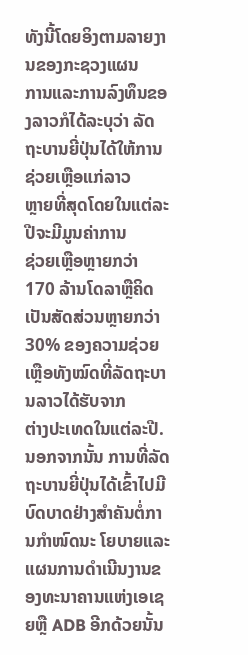ທັງນີ້ໂດຍອິງຕາມລາຍງານຂອງກະຊວງແຜນ
ການແລະການລົງທຶນຂອງລາວກໍໄດ້ລະບຸວ່າ ລັດຖະບານຍີ່ປຸ່ນໄດ້ໃຫ້ການຊ່ວຍເຫຼືອແກ່ລາວ
ຫຼາຍທີ່ສຸດໂດຍໃນແຕ່ລະປີຈະມີມູນຄ່າການ
ຊ່ວຍເຫຼືອຫຼາຍກວ່າ 170 ລ້ານໂດລາຫຼືຄິດ
ເປັນສັດສ່ວນຫຼາຍກວ່າ 30% ຂອງຄວາມຊ່ວຍເຫຼືອທັງໝົດທີ່ລັດຖະບານລາວໄດ້ຮັບຈາກ
ຕ່າງປະເທດໃນແຕ່ລະປີ.
ນອກຈາກນັ້ນ ການທີ່ລັດຖະບານຍີ່ປຸ່ນໄດ້ເຂົ້າໄປມີບົດບາດຢ່າງສຳຄັນຕໍ່ການກຳໜົດນະ ໂຍບາຍແລະແຜນການດຳເນີນງານຂອງທະນາຄານແຫ່ງເອເຊຍຫຼື ADB ອີກດ້ວຍນັ້ນ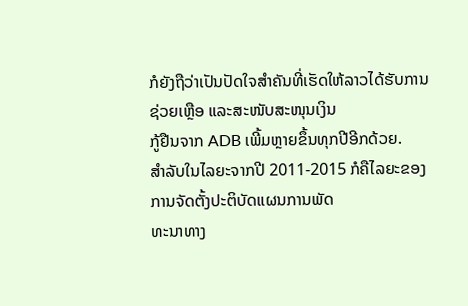ກໍຍັງຖືວ່າເປັນປັດໃຈສໍາຄັນທີ່ເຮັດໃຫ້ລາວໄດ້ຮັບການຊ່ວຍເຫຼືອ ແລະສະໜັບສະໜຸນເງິນ
ກູ້ຢືນຈາກ ADB ເພີ້ມຫຼາຍຂຶ້ນທຸກປີອີກດ້ວຍ.
ສຳລັບໃນໄລຍະຈາກປີ 2011-2015 ກໍຄືໄລຍະຂອງການຈັດຕັ້ງປະຕິບັດແຜນການພັດ
ທະນາທາງ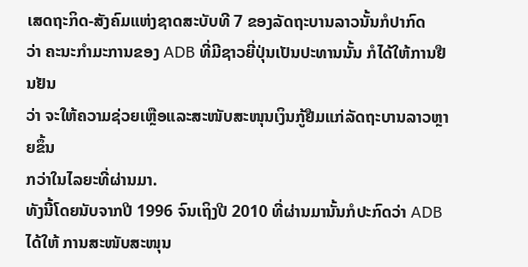ເສດຖະກິດ-ສັງຄົມແຫ່ງຊາດສະບັບທີ 7 ຂອງລັດຖະບານລາວນັ້ນກໍປາກົດ
ວ່າ ຄະນະກຳມະການຂອງ ADB ທີ່ມີຊາວຍີ່ປຸ່ນເປັນປະທານນັ້ນ ກໍໄດ້ໃຫ້ການຢືນຢັນ
ວ່າ ຈະໃຫ້ຄວາມຊ່ວຍເຫຼືອແລະສະໜັບສະໜຸນເງິນກູ້ຢືມແກ່ລັດຖະບານລາວຫຼາຍຂຶ້ນ
ກວ່າໃນໄລຍະທີ່ຜ່ານມາ.
ທັງນີ້ໂດຍນັບຈາກປີ 1996 ຈົນເຖິງປີ 2010 ທີ່ຜ່ານມານັ້ນກໍປະກົດວ່າ ADB ໄດ້ໃຫ້ ການສະໜັບສະໜຸນ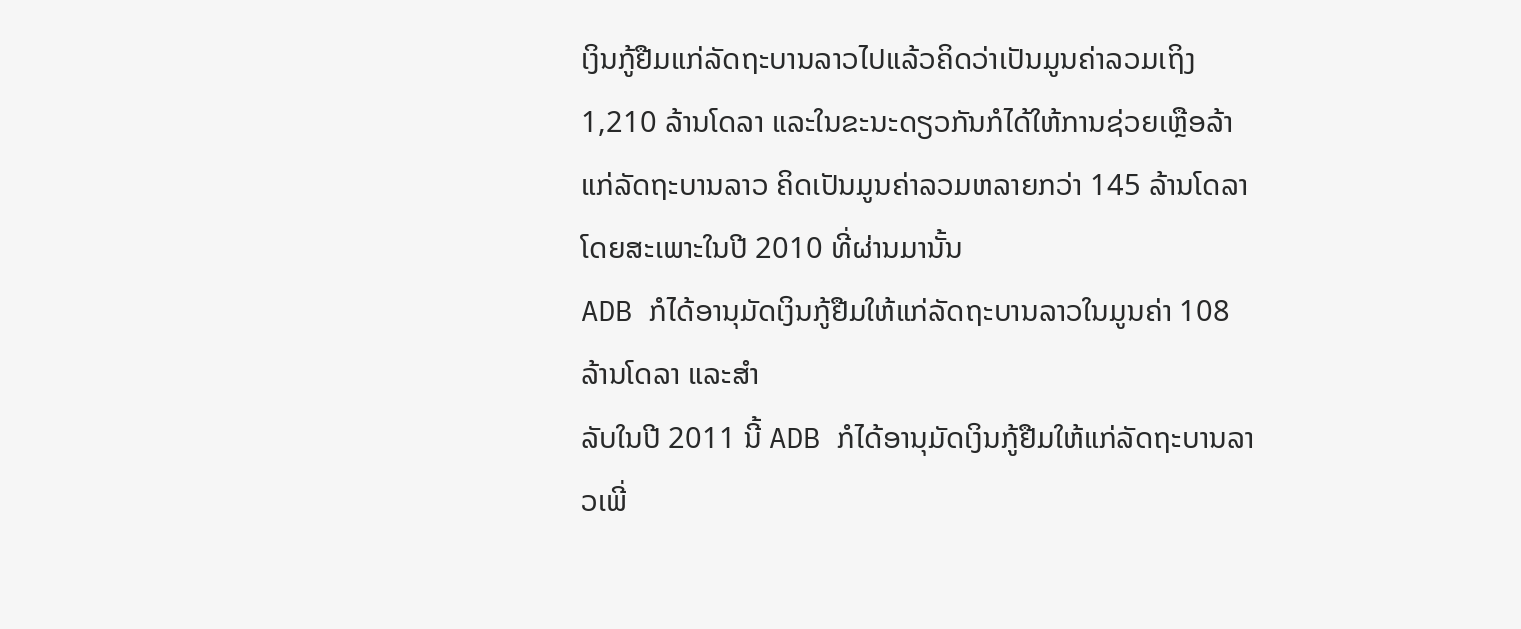ເງິນກູ້ຢືມແກ່ລັດຖະບານລາວໄປແລ້ວຄິດວ່າເປັນມູນຄ່າລວມເຖິງ
1,210 ລ້ານໂດລາ ແລະໃນຂະນະດຽວກັນກໍໄດ້ໃຫ້ການຊ່ວຍເຫຼືອລ້າແກ່ລັດຖະບານລາວ ຄິດເປັນມູນຄ່າລວມຫລາຍກວ່າ 145 ລ້ານໂດລາໂດຍສະເພາະໃນປີ 2010 ທີ່ຜ່ານມານັ້ນ
ADB ກໍໄດ້ອານຸມັດເງິນກູ້ຢືມໃຫ້ແກ່ລັດຖະບານລາວໃນມູນຄ່າ 108 ລ້ານໂດລາ ແລະສໍາ
ລັບໃນປີ 2011 ນີ້ ADB ກໍໄດ້ອານຸມັດເງິນກູ້ຢືມໃຫ້ແກ່ລັດຖະບານລາວເພີ່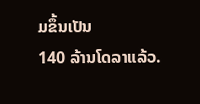ມຂຶ້ນເປັນ
140 ລ້ານໂດລາແລ້ວ.